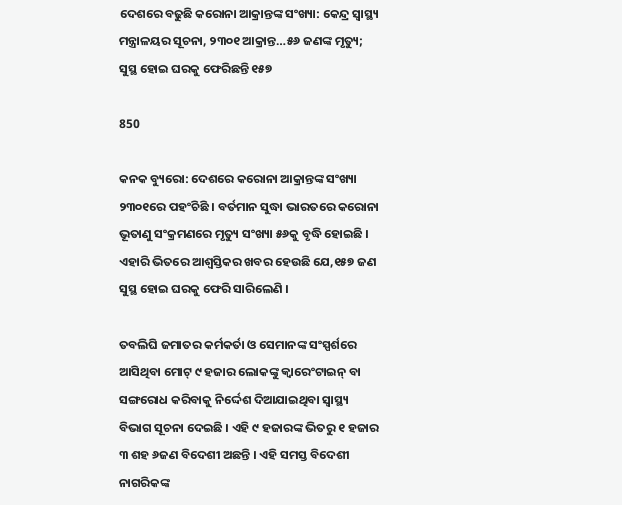ଦେଶରେ ବଢୁଛି କରୋନା ଆକ୍ରାନ୍ତଙ୍କ ସଂଖ୍ୟା: କେନ୍ଦ୍ର ସ୍ୱାସ୍ଥ୍ୟ ମନ୍ତ୍ରାଳୟର ସୂଚନା, ୨୩୦୧ ଆକ୍ରାନ୍ତ…୫୬ ଜଣଙ୍କ ମୃତ୍ୟୁ; ସୁସ୍ଥ ହୋଇ ଘରକୁ ଫେରିଛନ୍ତି ୧୫୭

850

କନକ ବ୍ୟୁରୋ: ଦେଶରେ କରୋନା ଆକ୍ରାନ୍ତଙ୍କ ସଂଖ୍ୟା ୨୩୦୧ରେ ପହଂଚିଛି । ବର୍ତମାନ ସୁଦ୍ଧା ଭାରତରେ କରୋନା ଭୂତାଣୁ ସଂକ୍ରମଣରେ ମୃତ୍ୟୁ ସଂଖ୍ୟା ୫୬କୁ ବୃଦ୍ଧି ହୋଇଛି । ଏହାରି ଭିତରେ ଆଶ୍ୱସ୍ତିକର ଖବର ହେଉଛି ଯେ,୧୫୭ ଜଣ ସୁସ୍ଥ ହୋଇ ଘରକୁ ଫେରି ସାରିଲେଣି ।

ତବଲିଘି ଜମାତର କର୍ମକର୍ତା ଓ ସେମାନଙ୍କ ସଂସ୍ପର୍ଶରେ ଆସିଥିବା ମୋଟ୍ ୯ ହଜାର ଲୋକଙ୍କୁ କ୍ୱାରେଂଟାଇନ୍ ବା ସଙ୍ଗରୋଧ କରିବାକୁ ନିର୍ଦ୍ଦେଶ ଦିଆଯାଇଥିବା ସ୍ୱାସ୍ଥ୍ୟ ବିଭାଗ ସୂଚନା ଦେଇଛି । ଏହି ୯ ହଜାରଙ୍କ ଭିତରୁ ୧ ହଜାର ୩ ଶହ ୬ଜଣ ବିଦେଶୀ ଅଛନ୍ତି । ଏହି ସମସ୍ତ ବିଦେଶୀ ନାଗରିକଙ୍କ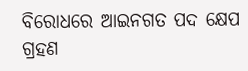ବିରୋଧରେ ଆଇନଗତ ପଦ କ୍ଷେପ ଗ୍ରହଣ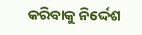କରିବାକୁ ନିର୍ଦ୍ଦେଶ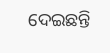ଦେଇଛନ୍ତି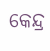କେନ୍ଦ୍ର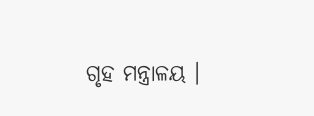ଗୃହ ମନ୍ତ୍ରାଳୟ ।